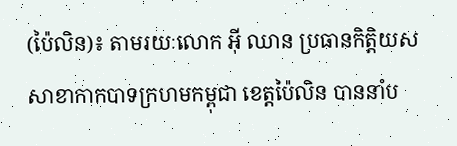(ប៉ៃលិន)៖ តាមរយៈលោក អ៊ី ឈាន ប្រធានកិត្តិយសសាខាកាកបាទក្រហមកម្ពុជា ខេត្តប៉ៃលិន បាននាំប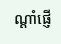ណ្តាំផ្ញើ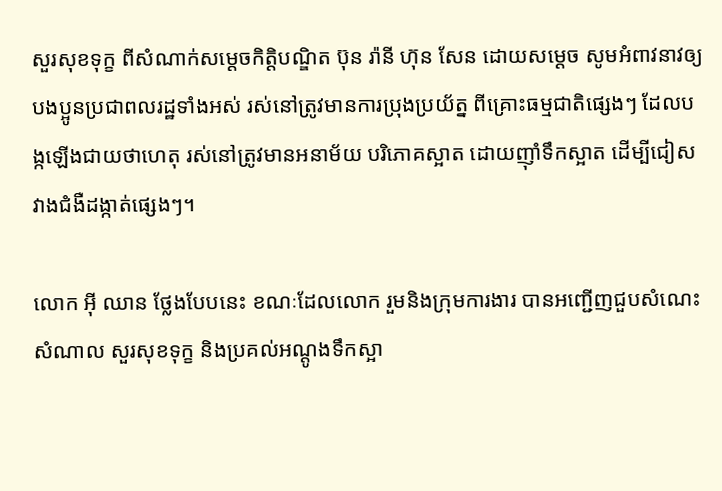សួរសុខទុក្ខ ពីសំណាក់សម្តេចកិត្តិបណ្ឌិត ប៊ុន រ៉ានី ហ៊ុន សែន ដោយសម្តេច សូមអំពាវនាវឲ្យបងប្អូនប្រជាពលរដ្ឋទាំងអស់ រស់នៅត្រូវមានការប្រុងប្រយ័ត្ន ពីគ្រោះធម្មជាតិផ្សេងៗ ដែលបង្កឡើងជាយថាហេតុ រស់នៅត្រូវមានអនាម័យ បរិភោគស្អាត ដោយញ៉ាំទឹកស្អាត ដើម្បីជៀសវាងជំងឺដង្កាត់ផ្សេងៗ។

លោក អ៊ី ឈាន ថ្លែងបែបនេះ ខណៈដែលលោក រួមនិងក្រុមការងារ បានអញ្ជើញជួបសំណេះសំណាល សួរសុខទុក្ខ និងប្រគល់អណ្តូងទឹកស្អា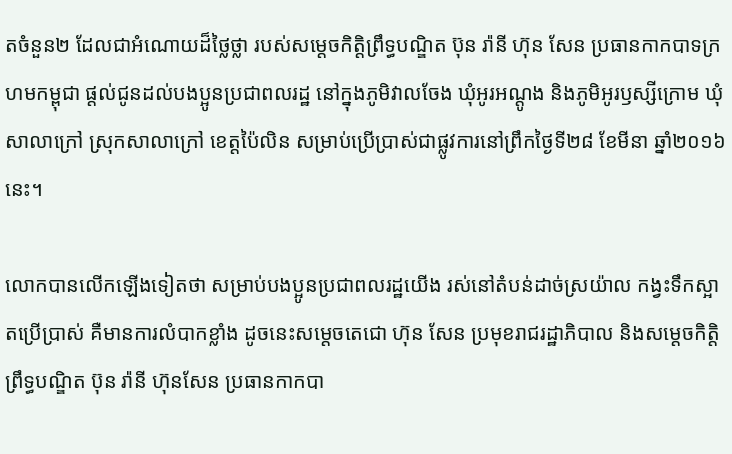តចំនួន២ ដែលជាអំណោយដ៏ថ្លៃថ្លា របស់សម្តេចកិត្តិព្រឹទ្ធបណ្ឌិត ប៊ុន រ៉ានី ហ៊ុន សែន ប្រធានកាកបាទក្រហមកម្ពុជា ផ្តល់ជូនដល់បងប្អូនប្រជាពលរដ្ឋ នៅក្នុងភូមិវាលចែង ឃុំអូរអណ្តូង និងភូមិអូរឫស្សីក្រោម ឃុំសាលាក្រៅ ស្រុកសាលាក្រៅ ខេត្តប៉ៃលិន សម្រាប់ប្រើប្រាស់ជាផ្លូវការនៅព្រឹកថ្ងៃទី២៨ ខែមីនា ឆ្នាំ២០១៦នេះ។

លោកបានលើកឡើងទៀតថា សម្រាប់បងប្អូនប្រជាពលរដ្ឋយើង រស់នៅតំបន់ដាច់ស្រយ៉ាល កង្វះទឹកស្អាតប្រើប្រាស់ គឺមានការលំបាកខ្លាំង ដូចនេះសម្តេចតេជោ ហ៊ុន សែន ប្រមុខរាជរដ្ឋាភិបាល និងសម្តេចកិត្តិព្រឹទ្ធបណ្ឌិត ប៊ុន រ៉ានី ហ៊ុនសែន ប្រធានកាកបា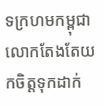ទក្រហមកម្ពុជា លោកតែងតែយកចិត្តទុកដាក់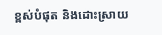ខ្ពស់បំផុត និងដោះស្រាយ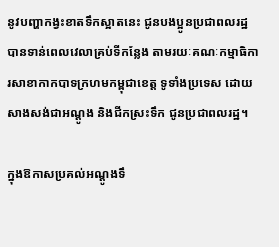នូវបញ្ហាកង្វះខាតទឹកស្អាតនេះ ជូនបងប្អូនប្រជាពលរដ្ឋ បានទាន់ពេលវេលាគ្រប់ទីកន្លែង តាមរយៈគណៈកម្មាធិការសាខាកាកបាទក្រហមកម្ពុជាខេត្ត ទូទាំងប្រទេស ដោយសាងសង់ជាអណ្តូង និងជីកស្រះទឹក ជូនប្រជាពលរដ្ឋ។

ក្នុងឱកាសប្រគល់អណ្តូងទឹ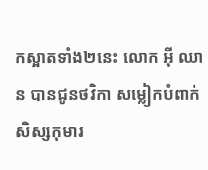កស្អាតទាំង២នេះ លោក អ៊ី ឈាន បានជូនថវិកា សម្លៀកបំពាក់សិស្សកុមារ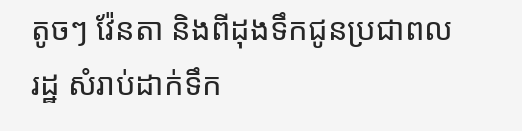តូចៗ វ៉ែនតា និងពីដុងទឹកជូនប្រជាពលរដ្ឋ សំរាប់ដាក់ទឹក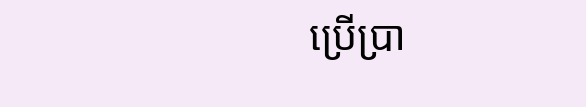ប្រើប្រា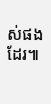ស់ផងដែរ៕